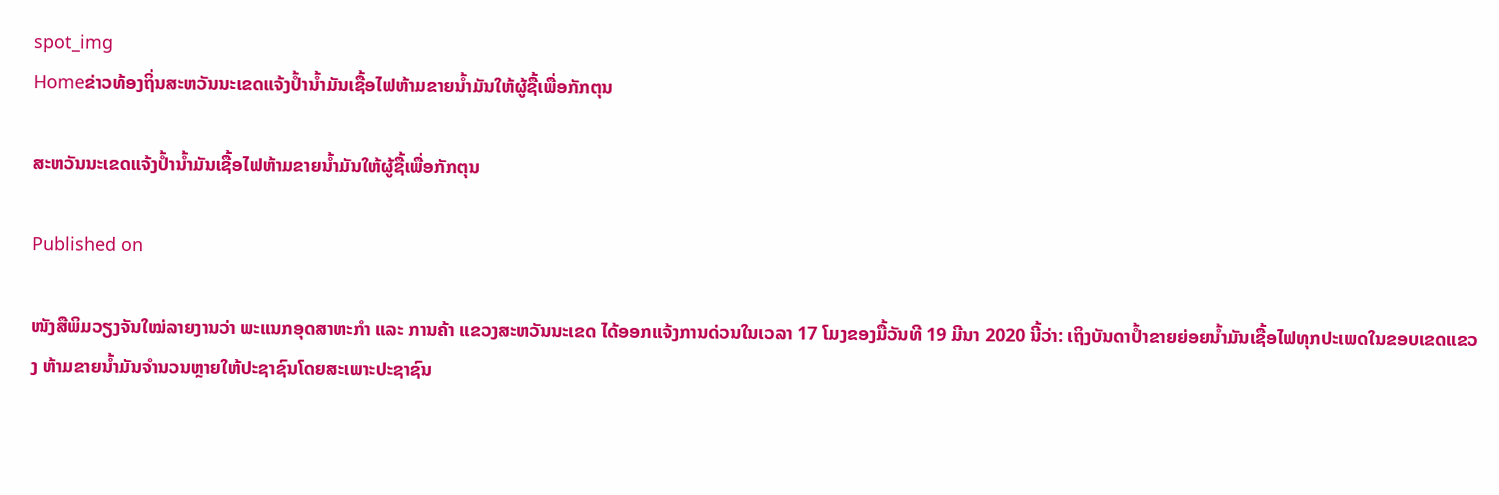spot_img
Homeຂ່າວທ້ອງຖິ່ນສະຫວັນນະເຂດແຈ້ງປໍ້ານໍ້າມັນເຊື້ອໄຟຫ້າມຂາຍນໍ້າມັນໃຫ້ຜູ້ຊື້ເພື່ອກັກຕຸນ

ສະຫວັນນະເຂດແຈ້ງປໍ້ານໍ້າມັນເຊື້ອໄຟຫ້າມຂາຍນໍ້າມັນໃຫ້ຜູ້ຊື້ເພື່ອກັກຕຸນ

Published on

ໜັງສືພິມວຽງຈັນໃໝ່ລາຍງານວ່າ ພະແນກອຸດສາຫະກໍາ ແລະ ການຄ້າ ແຂວງສະຫວັນນະເຂດ ໄດ້ອອກແຈ້ງການດ່ວນໃນເວລາ 17 ໂມງຂອງມື້ວັນທີ 19 ມີນາ 2020 ນີ້ວ່າ: ເຖິງບັນດາປໍ້າຂາຍຍ່ອຍນໍ້າມັນເຊື້ອໄຟທຸກປະເພດໃນຂອບເຂດແຂວງ ຫ້າມຂາຍນໍ້າມັນຈໍານວນຫຼາຍໃຫ້ປະຊາຊົນໂດຍສະເພາະປະຊາຊົນ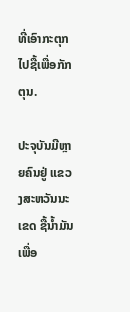ທີ່ເອົາກະຕຸກໄປຊື້ເພື່ອກັກຕຸນ.

ປະຈຸບັນມີຫຼາຍຄົນຢູ່ ແຂວງສະຫວັນນະເຂດ ຊື້ນໍ້າມັນເພື່ອ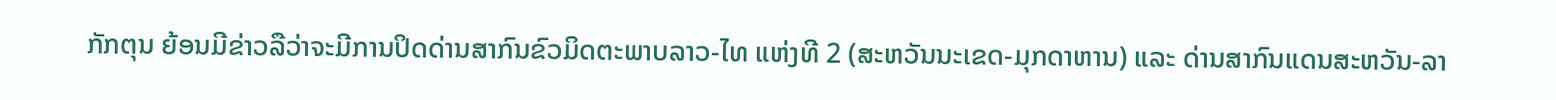ກັກຕຸນ ຍ້ອນມີຂ່າວລືວ່າຈະມີການປິດດ່ານສາກົນຂົວມິດຕະພາບລາວ-ໄທ ແຫ່ງທີ 2 (ສະຫວັນນະເຂດ-ມຸກດາຫານ) ແລະ ດ່ານສາກົນແດນສະຫວັນ-ລາ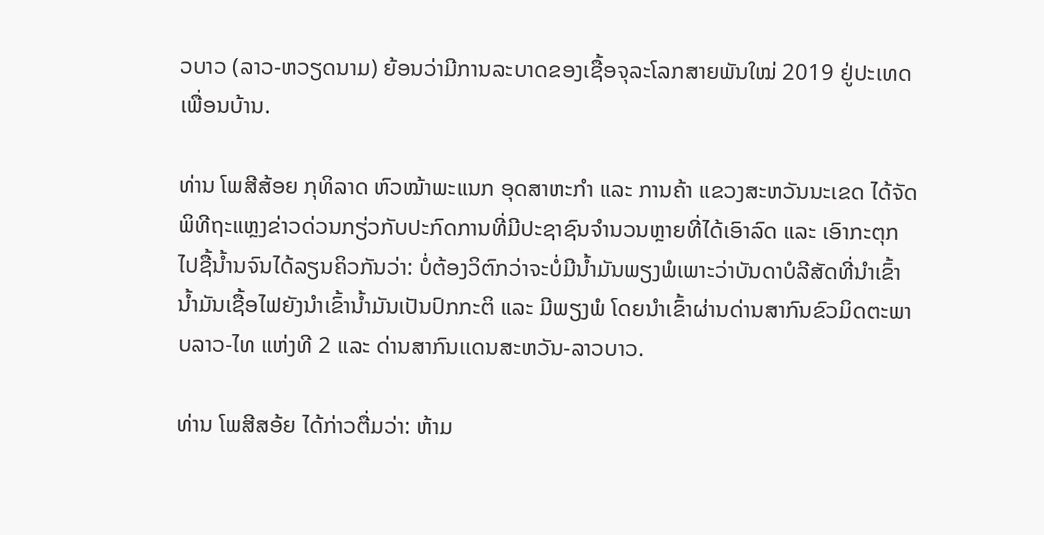ວບາວ (ລາວ-ຫວຽດນາມ) ຍ້ອນວ່າມີການລະບາດຂອງເຊື້ອຈຸລະໂລກສາຍພັນໃໝ່ 2019 ຢູ່ປະເທດເພື່ອນບ້ານ.

ທ່ານ ໂພສີສ້ອຍ ກຸທິລາດ ຫົວໝ້າພະແນກ ອຸດສາຫະກໍາ ແລະ ການຄ້າ ແຂວງສະຫວັນນະເຂດ ໄດ້ຈັດພິທີຖະແຫຼງຂ່າວດ່ວນກຽ່ວກັບປະກົດການທີ່ມີປະຊາຊົນຈໍານວນຫຼາຍທີ່ໄດ້ເອົາລົດ ແລະ ເອົາກະຕຸກໄປຊື້ນໍ້ານຈົນໄດ້ລຽນຄິວກັນວ່າ: ບໍ່ຕ້ອງວິຕົກວ່າຈະບໍ່ມີນໍ້າມັນພຽງພໍເພາະວ່າບັນດາບໍລີສັດທີ່ນໍາເຂົ້ານໍ້າມັນເຊື້ອໄຟຍັງນໍາເຂົ້ານໍ້າມັນເປັນປົກກະຕິ ແລະ ມີພຽງພໍ ໂດຍນໍາເຂົ້າຜ່ານດ່ານສາກົນຂົວມິດຕະພາບລາວ-ໄທ ແຫ່ງທີ 2 ແລະ ດ່ານສາກົນເເດນສະຫວັນ-ລາວບາວ.

ທ່ານ ໂພສີສອ້ຍ ໄດ້ກ່າວຕື່ມວ່າ: ຫ້າມ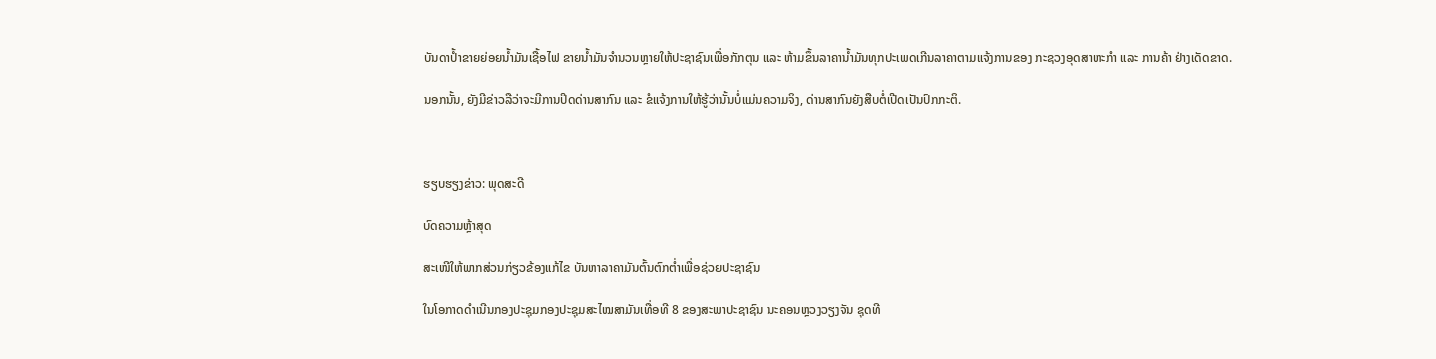ບັນດາປໍ້າຂາຍຍ່ອຍນໍ້າມັນເຊື້ອໄຟ ຂາຍນໍ້າມັນຈໍານວນຫຼາຍໃຫ້ປະຊາຊົນເພື່ອກັກຕຸນ ແລະ ຫ້າມຂຶ້ນລາຄານໍ້າມັນທຸກປະເພດເກີນລາຄາຕາມແຈ້ງການຂອງ ກະຊວງອຸດສາຫະກໍາ ແລະ ການຄ້າ ຢ່າງເດັດຂາດ.

ນອກນັ້ນ, ຍັງມີຂ່າວລືວ່າຈະມີການປິດດ່ານສາກົນ ແລະ ຂໍແຈ້ງການໃຫ້ຮູ້ວ່ານັ້ນບໍ່ແມ່ນຄວາມຈິງ, ດ່ານສາກົນຍັງສືບຕໍ່ເປີດເປັນປົກກະຕິ.



ຮຽບຮຽງຂ່າວ: ພຸດສະດີ

ບົດຄວາມຫຼ້າສຸດ

ສະເໜີໃຫ້ພາກສ່ວນກ່ຽວຂ້ອງແກ້ໄຂ ບັນຫາລາຄາມັນຕົ້ນຕົກຕໍ່າເພື່ອຊ່ວຍປະຊາຊົນ

ໃນໂອກາດດຳເນີນກອງປະຊຸມກອງປະຊຸມສະໄໝສາມັນເທື່ອທີ 8 ຂອງສະພາປະຊາຊົນ ນະຄອນຫຼວງວຽງຈັນ ຊຸດທີ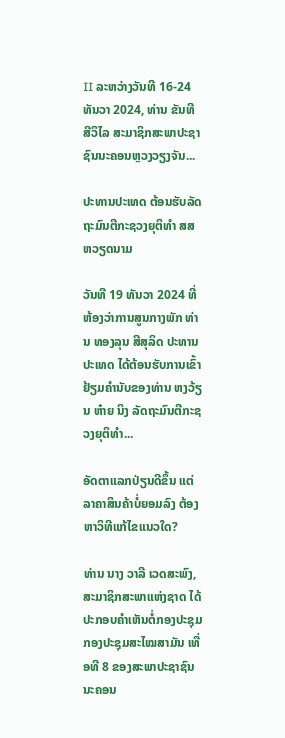II ລະຫວ່າງວັນທີ 16-24 ທັນວາ 2024, ທ່ານ ຂັນທີ ສີວິໄລ ສະມາຊິກສະພາປະຊາຊົນນະຄອນຫຼວງວຽງຈັນ...

ປະທານປະເທດ ຕ້ອນຮັບລັດຖະມົນຕີກະຊວງຍຸຕິທຳ ສສ ຫວຽດນາມ

ວັນທີ 19 ທັນວາ 2024 ທີ່ຫ້ອງວ່າການສູນກາງພັກ ທ່ານ ທອງລຸນ ສີສຸລິດ ປະທານປະເທດ ໄດ້ຕ້ອນຮັບການເຂົ້າຢ້ຽມຄຳນັບຂອງທ່ານ ຫງວ້ຽນ ຫ໋າຍ ນິງ ລັດຖະມົນຕີກະຊວງຍຸຕິທຳ...

ອັດຕາແລກປ່ຽນດີຂຶ້ນ ແຕ່ລາຄາສິນຄ້າບໍ່ຍອມລົງ ຕ້ອງຫາວິທີແກ້ໄຂແນວໃດ?

ທ່ານ ນາງ ວາລີ ເວດສະພົງ, ສະມາຊິກສະພາແຫ່ງຊາດ ໄດ້ປະກອບຄໍາເຫັນຕໍ່ກອງປະຊຸມກອງປະຊຸມສະໄໝສາມັນ ເທື່ອທີ 8 ຂອງສະພາປະຊາຊົນ ນະຄອນ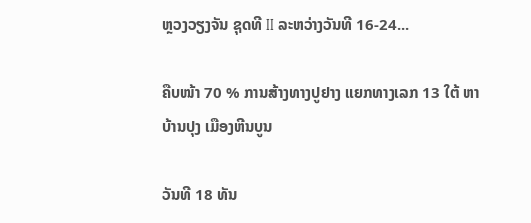ຫຼວງວຽງຈັນ ຊຸດທີ II ລະຫວ່າງວັນທີ 16-24...

ຄືບໜ້າ 70 % ການສ້າງທາງປູຢາງ ແຍກທາງເລກ 13 ໃຕ້ ຫາ ບ້ານປຸງ ເມືອງຫີນບູນ

ວັນທີ 18 ທັນ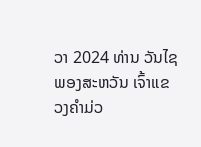ວາ 2024 ທ່ານ ວັນໄຊ ພອງສະຫວັນ ເຈົ້າແຂວງຄຳມ່ວ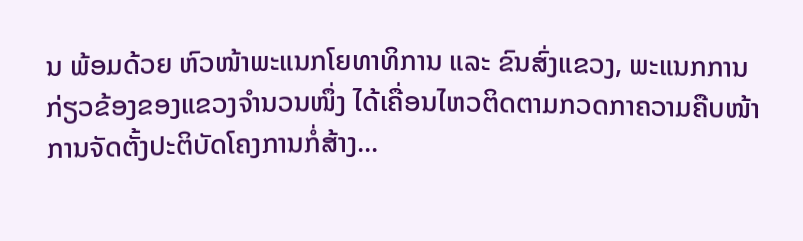ນ ພ້ອມດ້ວຍ ຫົວໜ້າພະແນກໂຍທາທິການ ແລະ ຂົນສົ່ງແຂວງ, ພະແນກການກ່ຽວຂ້ອງຂອງແຂວງຈໍານວນໜຶ່ງ ໄດ້ເຄື່ອນໄຫວຕິດຕາມກວດກາຄວາມຄືບໜ້າການຈັດຕັ້ງປະຕິບັດໂຄງການກໍ່ສ້າງ...